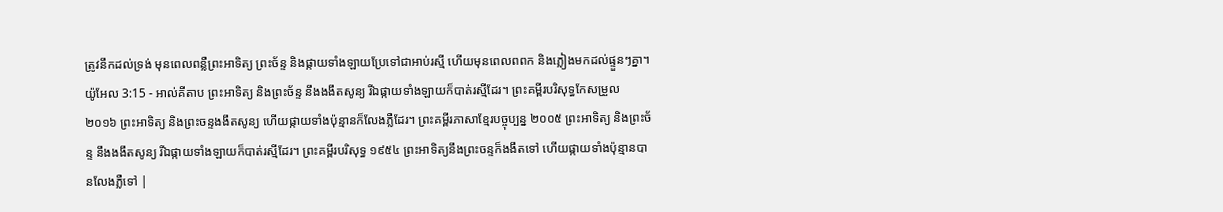ត្រូវនឹកដល់ទ្រង់ មុនពេលពន្លឺព្រះអាទិត្យ ព្រះច័ន្ទ និងផ្កាយទាំងឡាយប្រែទៅជាអាប់រស្មី ហើយមុនពេលពពក និងភ្លៀងមកដល់ផ្ទួនៗគ្នា។
យ៉ូអែល 3:15 - អាល់គីតាប ព្រះអាទិត្យ និងព្រះច័ន្ទ នឹងងងឹតសូន្យ រីឯផ្កាយទាំងឡាយក៏បាត់រស្មីដែរ។ ព្រះគម្ពីរបរិសុទ្ធកែសម្រួល ២០១៦ ព្រះអាទិត្យ និងព្រះចន្ទងងឹតសូន្យ ហើយផ្កាយទាំងប៉ុន្មានក៏លែងភ្លឺដែរ។ ព្រះគម្ពីរភាសាខ្មែរបច្ចុប្បន្ន ២០០៥ ព្រះអាទិត្យ និងព្រះច័ន្ទ នឹងងងឹតសូន្យ រីឯផ្កាយទាំងឡាយក៏បាត់រស្មីដែរ។ ព្រះគម្ពីរបរិសុទ្ធ ១៩៥៤ ព្រះអាទិត្យនឹងព្រះចន្ទក៏ងងឹតទៅ ហើយផ្កាយទាំងប៉ុន្មានបានលែងភ្លឺទៅ |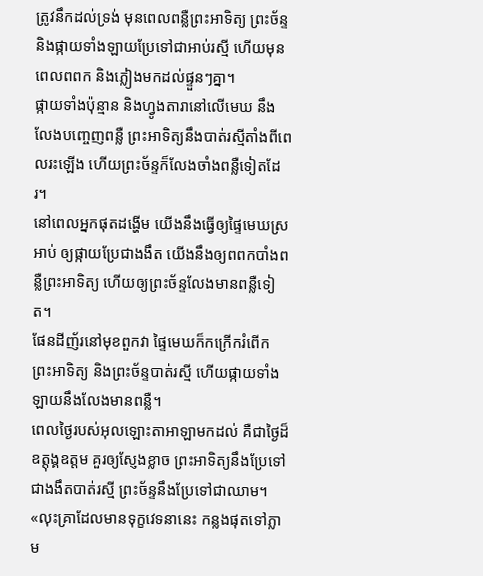ត្រូវនឹកដល់ទ្រង់ មុនពេលពន្លឺព្រះអាទិត្យ ព្រះច័ន្ទ និងផ្កាយទាំងឡាយប្រែទៅជាអាប់រស្មី ហើយមុនពេលពពក និងភ្លៀងមកដល់ផ្ទួនៗគ្នា។
ផ្កាយទាំងប៉ុន្មាន និងហ្វូងតារានៅលើមេឃ នឹងលែងបញ្ចេញពន្លឺ ព្រះអាទិត្យនឹងបាត់រស្មីតាំងពីពេលរះឡើង ហើយព្រះច័ន្ទក៏លែងចាំងពន្លឺទៀតដែរ។
នៅពេលអ្នកផុតដង្ហើម យើងនឹងធ្វើឲ្យផ្ទៃមេឃស្រអាប់ ឲ្យផ្កាយប្រែជាងងឹត យើងនឹងឲ្យពពកបាំងពន្លឺព្រះអាទិត្យ ហើយឲ្យព្រះច័ន្ទលែងមានពន្លឺទៀត។
ផែនដីញ័រនៅមុខពួកវា ផ្ទៃមេឃក៏កក្រើករំពើក ព្រះអាទិត្យ និងព្រះច័ន្ទបាត់រស្មី ហើយផ្កាយទាំងឡាយនឹងលែងមានពន្លឺ។
ពេលថ្ងៃរបស់អុលឡោះតាអាឡាមកដល់ គឺជាថ្ងៃដ៏ឧត្ដុង្គឧត្ដម គួរឲ្យស្ញែងខ្លាច ព្រះអាទិត្យនឹងប្រែទៅជាងងឹតបាត់រស្មី ព្រះច័ន្ទនឹងប្រែទៅជាឈាម។
«លុះគ្រាដែលមានទុក្ខវេទនានេះ កន្លងផុតទៅភ្លាម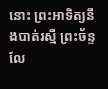នោះ ព្រះអាទិត្យនឹងបាត់រស្មី ព្រះច័ន្ទលែ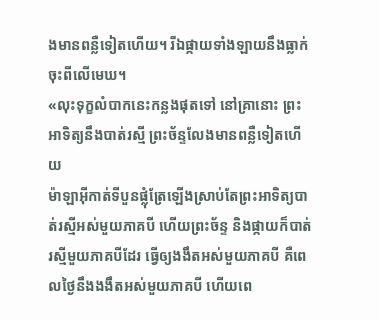ងមានពន្លឺទៀតហើយ។ រីឯផ្កាយទាំងឡាយនឹងធ្លាក់ចុះពីលើមេឃ។
«លុះទុក្ខលំបាកនេះកន្លងផុតទៅ នៅគ្រានោះ ព្រះអាទិត្យនឹងបាត់រស្មី ព្រះច័ន្ទលែងមានពន្លឺទៀតហើយ
ម៉ាឡាអ៊ីកាត់ទីបួនផ្លុំត្រែឡើងស្រាប់តែព្រះអាទិត្យបាត់រស្មីអស់មួយភាគបី ហើយព្រះច័ន្ទ និងផ្កាយក៏បាត់រស្មីមួយភាគបីដែរ ធ្វើឲ្យងងឹតអស់មួយភាគបី គឺពេលថ្ងៃនឹងងងឹតអស់មួយភាគបី ហើយពេ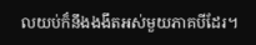លយប់ក៏នឹងងងឹតអស់មួយភាគបីដែរ។